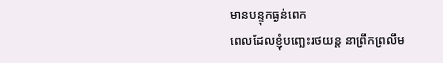មានបន្ទុកធ្ងន់ពេក
ពេលដែលខ្ញុំបញ្ឆេះរថយន្ត នាព្រឹកព្រលឹម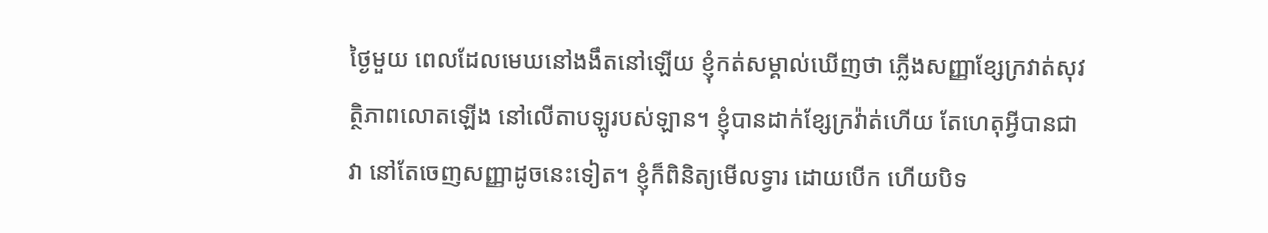ថ្ងៃមួយ ពេលដែលមេឃនៅងងឹតនៅឡើយ ខ្ញុំកត់សម្គាល់ឃើញថា ភ្លើងសញ្ញាខ្សែក្រវាត់សុវត្ថិភាពលោតឡើង នៅលើតាបឡូរបស់ឡាន។ ខ្ញុំបានដាក់ខ្សែក្រវ៉ាត់ហើយ តែហេតុអ្វីបានជាវា នៅតែចេញសញ្ញាដូចនេះទៀត។ ខ្ញុំក៏ពិនិត្យមើលទ្វារ ដោយបើក ហើយបិទ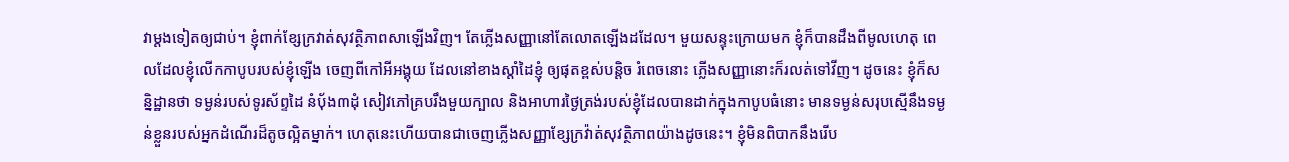វាម្តងទៀតឲ្យជាប់។ ខ្ញុំពាក់ខ្សែក្រវាត់សុវត្ថិភាពសាឡើងវិញ។ តែភ្លើងសញ្ញានៅតែលោតឡើងដដែល។ មួយសន្ទុះក្រោយមក ខ្ញុំក៏បានដឹងពីមូលហេតុ ពេលដែលខ្ញុំលើកកាបូបរបស់ខ្ញុំឡើង ចេញពីកៅអីអង្គុយ ដែលនៅខាងស្តាំដៃខ្ញុំ ឲ្យផុតខ្ពស់បន្តិច រំពេចនោះ ភ្លើងសញ្ញានោះក៏រលត់ទៅវីញ។ ដូចនេះ ខ្ញុំក៏សន្និដ្ឋានថា ទម្ងន់របស់ទូរស័ព្ទដៃ នំប៉័ង៣ដុំ សៀវភៅគ្របរឹងមួយក្បាល និងអាហារថ្ងៃត្រង់របស់ខ្ញុំដែលបានដាក់ក្នុងកាបូបធំនោះ មានទម្ងន់សរុបស្មើនឹងទម្ងន់ខ្លួនរបស់អ្នកដំណើរដ៏តូចល្អិតម្នាក់។ ហេតុនេះហើយបានជាចេញភ្លើងសញ្ញាខ្សែក្រវ៉ាត់សុវត្ថិភាពយ៉ាងដូចនេះ។ ខ្ញុំមិនពិបាកនឹងរើប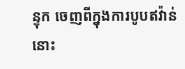ន្ទុក ចេញពីក្នុងការបូបឥវ៉ាន់នោះ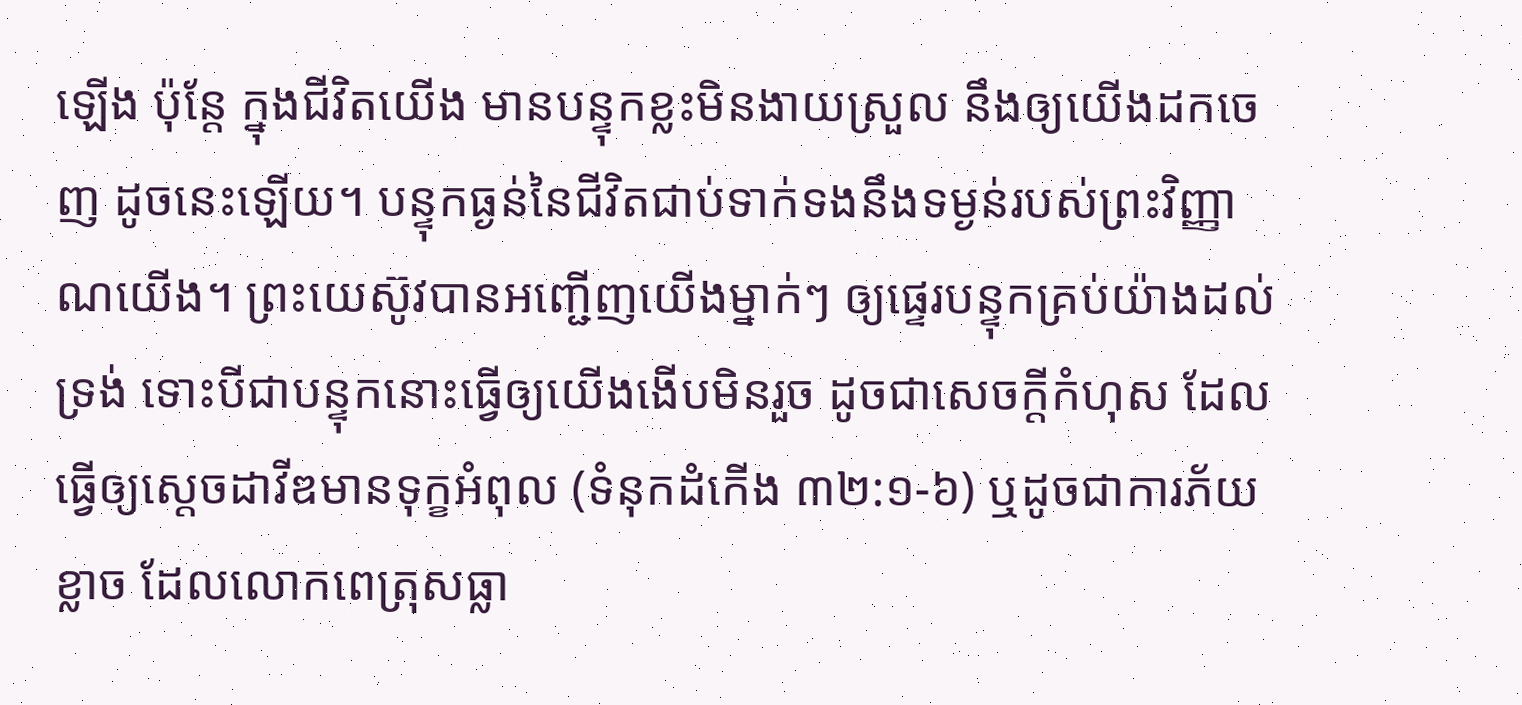ឡើង ប៉ុន្តែ ក្នុងជីវិតយើង មានបន្ទុកខ្លះមិនងាយស្រួល នឹងឲ្យយើងដកចេញ ដូចនេះឡើយ។ បន្ទុកធ្ងន់នៃជីវិតជាប់ទាក់ទងនឹងទម្ងន់របស់ព្រះវិញ្ញាណយើង។ ព្រះយេស៊ូវបានអញ្ជើញយើងម្នាក់ៗ ឲ្យផ្ទេរបន្ទុកគ្រប់យ៉ាងដល់ទ្រង់ ទោះបីជាបន្ទុកនោះធ្វើឲ្យយើងងើបមិនរួច ដូចជាសេចក្តីកំហុស ដែលធ្វើឲ្យស្តេចដាវីឌមានទុក្ខអំពុល (ទំនុកដំកើង ៣២:១-៦) ឬដូចជាការភ័យខ្លាច ដែលលោកពេត្រុសធ្លា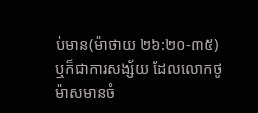ប់មាន(ម៉ាថាយ ២៦:២០-៣៥) ឬក៏ជាការសង្ស័យ ដែលលោកថូម៉ាសមានចំ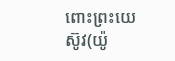ពោះព្រះយេស៊ូវ(យ៉ូ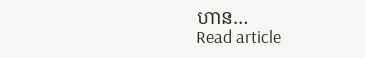ហាន…
Read article